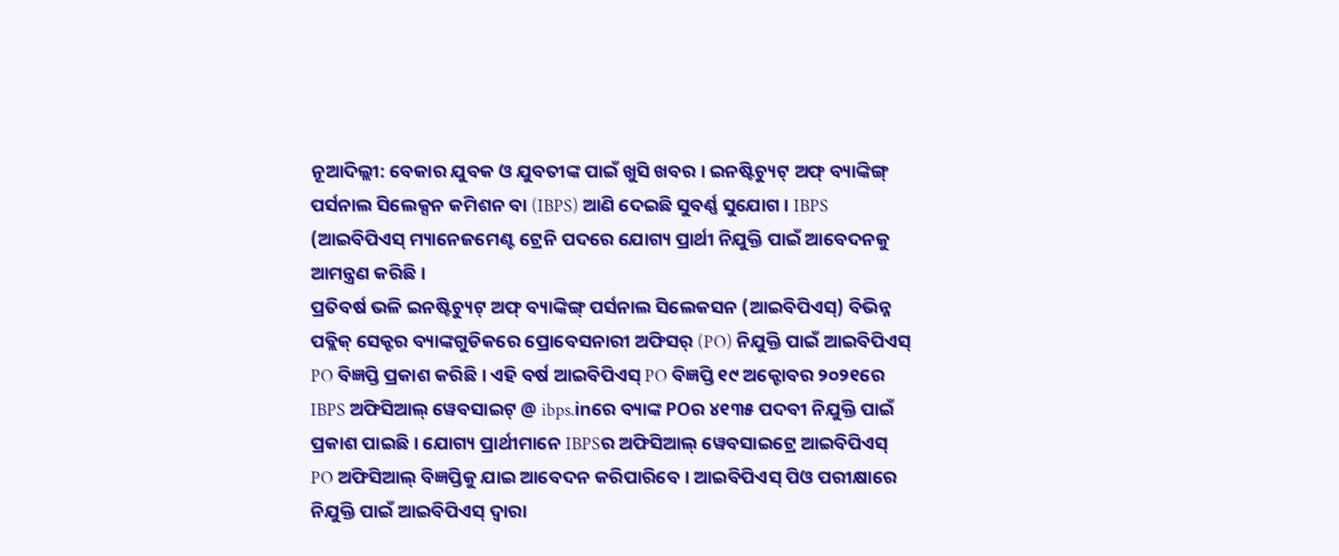ନୂଆଦିଲ୍ଲୀ: ବେକାର ଯୁବକ ଓ ଯୁବତୀଙ୍କ ପାଇଁ ଖୁସି ଖବର । ଇନଷ୍ଟିଚ୍ୟୁଟ୍ ଅଫ୍ ବ୍ୟାଙ୍କିଙ୍ଗ୍ ପର୍ସନାଲ ସିଲେକ୍ସନ କମିଶନ ବା (IBPS) ଆଣି ଦେଇଛି ସୁବର୍ଣ୍ଣ ସୁଯୋଗ । IBPS (ଆଇବିପିଏସ୍ ମ୍ୟାନେଜମେଣ୍ଟ ଟ୍ରେନି ପଦରେ ଯୋଗ୍ୟ ପ୍ରାର୍ଥୀ ନିଯୁକ୍ତି ପାଇଁ ଆବେଦନକୁ ଆମନ୍ତ୍ରଣ କରିଛି ।
ପ୍ରତିବର୍ଷ ଭଳି ଇନଷ୍ଟିଚ୍ୟୁଟ୍ ଅଫ୍ ବ୍ୟାଙ୍କିଙ୍ଗ୍ ପର୍ସନାଲ ସିଲେକସନ (ଆଇବିପିଏସ୍) ବିଭିନ୍ନ ପବ୍ଲିକ୍ ସେକ୍ଟର ବ୍ୟାଙ୍କଗୁଡିକରେ ପ୍ରୋବେସନାରୀ ଅଫିସର୍ (PO) ନିଯୁକ୍ତି ପାଇଁ ଆଇବିପିଏସ୍ PO ବିଜ୍ଞପ୍ତି ପ୍ରକାଶ କରିଛି । ଏହି ବର୍ଷ ଆଇବିପିଏସ୍ PO ବିଜ୍ଞପ୍ତି ୧୯ ଅକ୍ଟୋବର ୨୦୨୧ରେ IBPS ଅଫିସିଆଲ୍ ୱେବସାଇଟ୍ @ ibps.inରେ ବ୍ୟାଙ୍କ POର ୪୧୩୫ ପଦବୀ ନିଯୁକ୍ତି ପାଇଁ ପ୍ରକାଶ ପାଇଛି। ଯୋଗ୍ୟ ପ୍ରାର୍ଥୀମାନେ IBPSର ଅଫିସିଆଲ୍ ୱେବସାଇଟ୍ରେ ଆଇବିପିଏସ୍ PO ଅଫିସିଆଲ୍ ବିଜ୍ଞପ୍ତିକୁ ଯାଇ ଆବେଦନ କରିପାରିବେ । ଆଇବିପିଏସ୍ ପିଓ ପରୀକ୍ଷାରେ ନିଯୁକ୍ତି ପାଇଁ ଆଇବିପିଏସ୍ ଦ୍ୱାରା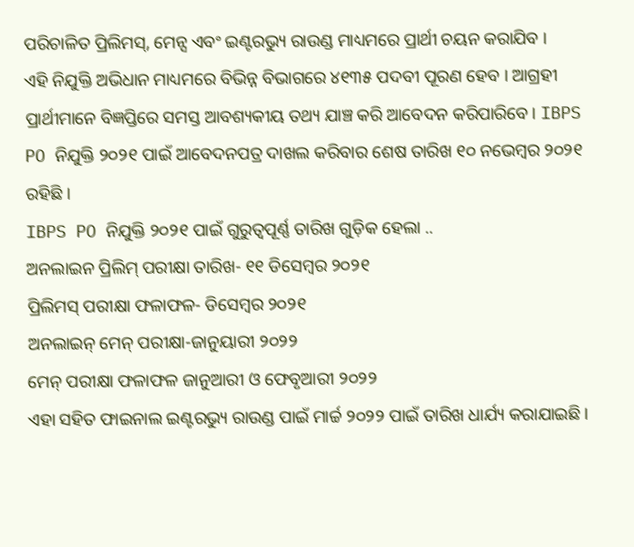ପରିଚାଳିତ ପ୍ରିଲିମସ୍, ମେନ୍ସ ଏବଂ ଇଣ୍ଟରଭ୍ୟୁ ରାଉଣ୍ଡ ମାଧ୍ୟମରେ ପ୍ରାର୍ଥୀ ଚୟନ କରାଯିବ ।
ଏହି ନିଯୁକ୍ତି ଅଭିଧାନ ମାଧ୍ୟମରେ ବିଭିନ୍ନ ବିଭାଗରେ ୪୧୩୫ ପଦବୀ ପୂରଣ ହେବ । ଆଗ୍ରହୀ ପ୍ରାର୍ଥୀମାନେ ବିଜ୍ଞପ୍ତିରେ ସମସ୍ତ ଆବଶ୍ୟକୀୟ ତଥ୍ୟ ଯାଞ୍ଚ କରି ଆବେଦନ କରିପାରିବେ। IBPS PO ନିଯୁକ୍ତି ୨୦୨୧ ପାଇଁ ଆବେଦନପତ୍ର ଦାଖଲ କରିବାର ଶେଷ ତାରିଖ ୧୦ ନଭେମ୍ବର ୨୦୨୧ ରହିଛି ।
IBPS PO ନିଯୁକ୍ତି ୨୦୨୧ ପାଇଁ ଗୁରୁତ୍ୱପୂର୍ଣ୍ଣ ତାରିଖ ଗୁଡ଼ିକ ହେଲା ..
ଅନଲାଇନ ପ୍ରିଲିମ୍ ପରୀକ୍ଷା ତାରିଖ- ୧୧ ଡିସେମ୍ବର ୨୦୨୧
ପ୍ରିଲିମସ୍ ପରୀକ୍ଷା ଫଳାଫଳ- ଡିସେମ୍ବର ୨୦୨୧
ଅନଲାଇନ୍ ମେନ୍ ପରୀକ୍ଷା-ଜାନୁୟାରୀ ୨୦୨୨
ମେନ୍ ପରୀକ୍ଷା ଫଳାଫଳ ଜାନୁଆରୀ ଓ ଫେବୃଆରୀ ୨୦୨୨
ଏହା ସହିତ ଫାଇନାଲ ଇଣ୍ଟରଭ୍ୟୁ ରାଉଣ୍ଡ ପାଇଁ ମାର୍ଚ୍ଚ ୨୦୨୨ ପାଇଁ ତାରିଖ ଧାର୍ଯ୍ୟ କରାଯାଇଛି ।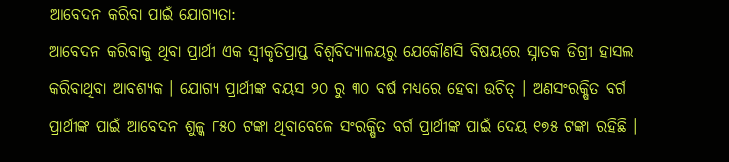ଆବେଦନ କରିବା ପାଇଁ ଯୋଗ୍ୟତା:
ଆବେଦନ କରିବାକୁ ଥିବା ପ୍ରାର୍ଥୀ ଏକ ସ୍ୱୀକୃତିପ୍ରାପ୍ତ ବିଶ୍ୱବିଦ୍ୟାଳୟରୁ ଯେକୌଣସି ବିଷୟରେ ସ୍ନାତକ ଡିଗ୍ରୀ ହାସଲ କରିବାଥିବା ଆବଶ୍ୟକ । ଯୋଗ୍ୟ ପ୍ରାର୍ଥୀଙ୍କ ବୟସ ୨୦ ରୁ ୩୦ ବର୍ଷ ମଧ୍ୟରେ ହେବା ଉଚିତ୍ । ଅଣସଂରକ୍ଷିତ ବର୍ଗ ପ୍ରାର୍ଥୀଙ୍କ ପାଇଁ ଆବେଦନ ଶୁଳ୍କ ୮୫୦ ଟଙ୍କା ଥିବାବେଳେ ସଂରକ୍ଷିତ ବର୍ଗ ପ୍ରାର୍ଥୀଙ୍କ ପାଇଁ ଦେୟ ୧୭୫ ଟଙ୍କା ରହିଛି ।